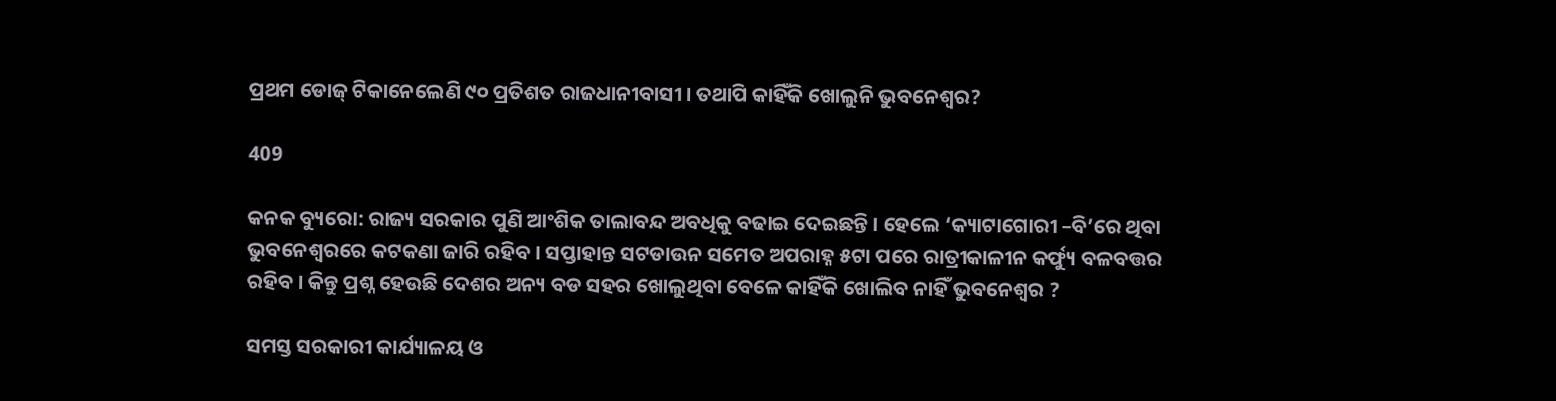ପ୍ରଥମ ଡୋଜ୍ ଟିକାନେଲେଣି ୯୦ ପ୍ରତିଶତ ରାଜଧାନୀବାସୀ । ତଥାପି କାହିଁକି ଖୋଲୁନି ଭୁବନେଶ୍ୱର?

409

କନକ ବ୍ୟୁରୋ: ରାଜ୍ୟ ସରକାର ପୁଣି ଆଂଶିକ ତାଲାବନ୍ଦ ଅବଧିକୁ ବଢାଇ ଦେଇଛନ୍ତି । ହେଲେ ‘କ୍ୟାଟାଗୋରୀ –ବି’ରେ ଥିବା ଭୁବନେଶ୍ୱରରେ କଟକଣା ଜାରି ରହିବ । ସପ୍ତାହାନ୍ତ ସଟଡାଉନ ସମେତ ଅପରାହ୍ନ ୫ଟା ପରେ ରାତ୍ରୀକାଳୀନ କର୍ଫ୍ୟୁ ବଳବତ୍ତର ରହିବ । କିନ୍ତୁ ପ୍ରଶ୍ନ ହେଉଛି ଦେଶର ଅନ୍ୟ ବଡ ସହର ଖୋଲୁଥିବା ବେଳେ କାହିଁକି ଖୋଲିବ ନାହିଁ ଭୁବନେଶ୍ୱର ?

ସମସ୍ତ ସରକାରୀ କାର୍ଯ୍ୟାଳୟ ଓ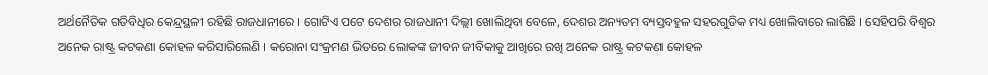ଅର୍ଥନୈତିକ ଗତିବିଧିର କେନ୍ଦ୍ରସ୍ଥଳୀ ରହିଛି ରାଜଧାନୀରେ । ଗୋଟିଏ ପଟେ ଦେଶର ରାଜଧାନୀ ଦିଲ୍ଲୀ ଖୋଲିଥିବା ବେଳେ, ଦେଶର ଅନ୍ୟତମ ବ୍ୟସ୍ତବହୁଳ ସହରଗୁଡିକ ମଧ୍ୟ ଖୋଲିବାରେ ଲାଗିଛି । ସେହିପରି ବିଶ୍ୱର ଅନେକ ରାଷ୍ଟ୍ର କଟକଣା କୋହଳ କରିସାରିଲେଣି । କରୋନା ସଂକ୍ରମଣ ଭିତରେ ଲୋକଙ୍କ ଜୀବନ ଜୀବିକାକୁ ଆଖିରେ ରଖି ଅନେକ ରାଷ୍ଟ୍ର କଟକଣା କୋହଳ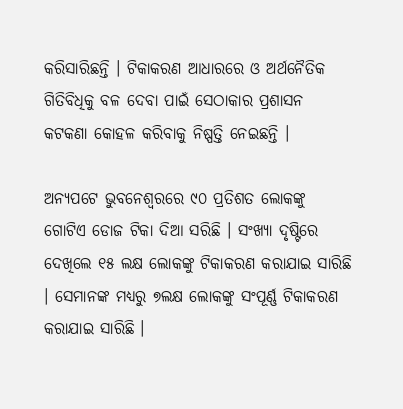କରିସାରିଛନ୍ତି । ଟିକାକରଣ ଆଧାରରେ ଓ ଅର୍ଥନୈତିକ ଗିତିବିଧିକୁ ବଳ ଦେବା ପାଇଁ ସେଠାକାର ପ୍ରଶାସନ କଟକଣା କୋହଳ କରିବାକୁ ନିଷ୍ପତ୍ତି ନେଇଛନ୍ତି ।

ଅନ୍ୟପଟେ ଭୁବନେଶ୍ୱରରେ ୯୦ ପ୍ରତିଶତ ଲୋକଙ୍କୁ ଗୋଟିଏ ଡୋଜ ଟିକା ଦିଆ ସରିଛି । ସଂଖ୍ୟା ଦୃଷ୍ଟିରେ ଦେଖିଲେ ୧୫ ଲକ୍ଷ ଲୋକଙ୍କୁ ଟିକାକରଣ କରାଯାଇ ସାରିଛି । ସେମାନଙ୍କ ମଧ୍ୟରୁ ୭ଲକ୍ଷ ଲୋକଙ୍କୁ ସଂପୂର୍ଣ୍ଣ ଟିକାକରଣ କରାଯାଇ ସାରିଛି ।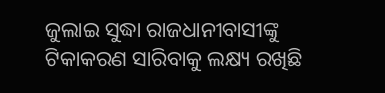ଜୁଲାଇ ସୁଦ୍ଧା ରାଜଧାନୀବାସୀଙ୍କୁ ଟିକାକରଣ ସାରିବାକୁ ଲକ୍ଷ୍ୟ ରଖିଛି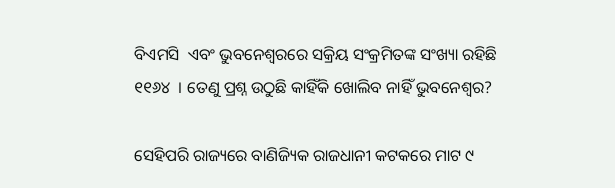ବିଏମସି  ଏବଂ ଭୁବନେଶ୍ୱରରେ ସକ୍ରିୟ ସଂକ୍ରମିତଙ୍କ ସଂଖ୍ୟା ରହିଛି ୧୧୬୪  । ତେଣୁ ପ୍ରଶ୍ନ ଉଠୁଛି କାହିଁକି ଖୋଲିବ ନାହିଁ ଭୁବନେଶ୍ୱର?

ସେହିପରି ରାଜ୍ୟରେ ବାଣିଜ୍ୟିକ ରାଜଧାନୀ କଟକରେ ମାଟ ୯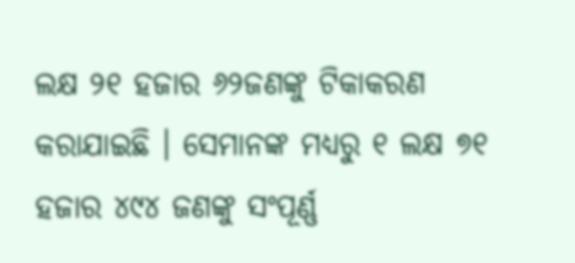ଲକ୍ଷ ୨୧ ହଜାର ୬୨ଜଣଙ୍କୁ ଟିକାକରଣ କରାଯାଇଛି । ସେମାନଙ୍କ ମଧ୍ୟରୁ ୧ ଲକ୍ଷ ୭୧ ହଜାର ୪୯୪ ଜଣଙ୍କୁ ସଂପୂର୍ଣ୍ଣ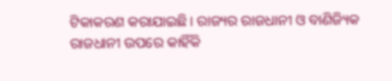ଟିକାକରଣ କରାଯାଇଛି । ରାଜ୍ୟର ରାଜଧାନୀ ଓ ବାଣିଜ୍ୟିକ ରାଜଧାନୀ ଉପରେ କାହିଁକି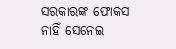ସରକାରଙ୍କ ଫୋକସ ନାହିଁ ସେନେଇ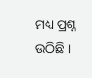ମଧ୍ୟ ପ୍ରଶ୍ନ ଉଠିଛି ।